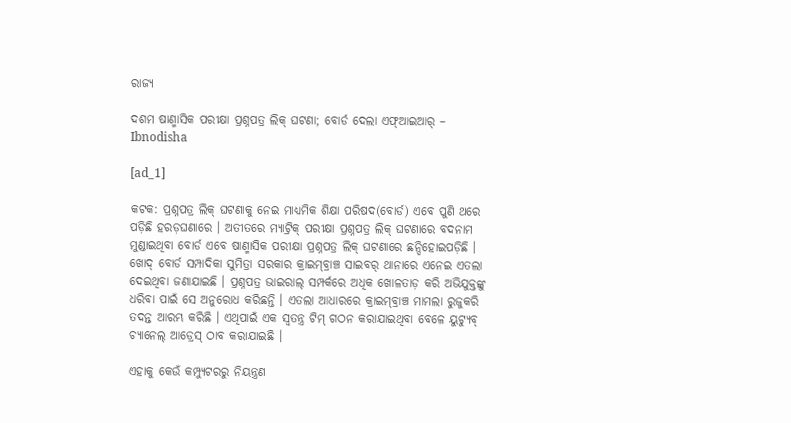ରାଜ୍ୟ

ଦଶମ ଷାଣ୍ମାସିକ ପରୀକ୍ଷା ପ୍ରଶ୍ନପତ୍ର ଲିକ୍ ଘଟଣା; ବୋର୍ଡ ଦେଲା ଏଫ୍‌ଆଇଆର୍‌ – Ibnodisha

[ad_1]

କଟକ: ପ୍ରଶ୍ନପତ୍ର ଲିକ୍ ଘଟଣାକୁ ନେଇ ମାଧ୍ୟମିକ ଶିକ୍ଷା ପରିଷଦ(ବୋର୍ଡ) ଏବେ ପୁଣି ଥରେ ପଡ଼ିଛି ହରଡ଼ଘଣାରେ । ଅତୀତରେ ମ୍ୟାଟ୍ରିକ୍ ପରୀକ୍ଷା ପ୍ରଶ୍ନପତ୍ର ଲିକ୍ ଘଟଣାରେ ବଦନାମ ମୁଣ୍ଡାଇଥିବା ବୋର୍ଡ ଏବେ ଷାଣ୍ମାସିକ ପରୀକ୍ଷା ପ୍ରଶ୍ନପତ୍ର ଲିକ୍ ଘଟଣାରେ ଛନ୍ଦିହୋଇପଡ଼ିଛି । ଖୋଦ୍ ବୋର୍ଡ ସମ୍ପାଦିକା ସୁମିତ୍ରା ସରକାର କ୍ରାଇମ୍‌ବ୍ରାଞ୍ଚ ସାଇବର୍ ଥାନାରେ ଏନେଇ ଏତଲା ଦେଇଥିବା ଜଣାଯାଇଛି । ପ୍ରଶ୍ନପତ୍ର ଭାଇରାଲ୍ ସମ୍ପର୍କରେ ଅଧିକ ଖୋଳତାଡ଼ କରି ଅଭିଯୁକ୍ତଙ୍କୁ ଧରିବା ପାଇଁ ସେ ଅନୁରୋଧ କରିଛନ୍ତି । ଏତଲା ଆଧାରରେ କ୍ରାଇମ୍‌ବ୍ରାଞ୍ଚ ମାମଲା ରୁଜୁକରି ତଦନ୍ତ ଆରମ୍ଭ କରିଛି । ଏଥିପାଇଁ ଏକ ସ୍ୱତନ୍ତ୍ର ଟିମ୍ ଗଠନ କରାଯାଇଥିବା ବେଳେ ୟୁଟ୍ୟୁବ୍ ଚ୍ୟାନେଲ୍ ଆଡ୍ରେସ୍ ଠାବ କରାଯାଇଛି ।

ଏହାକୁ କେଉଁ କମ୍ପ୍ୟୁଟରରୁ ନିୟନ୍ତ୍ରଣ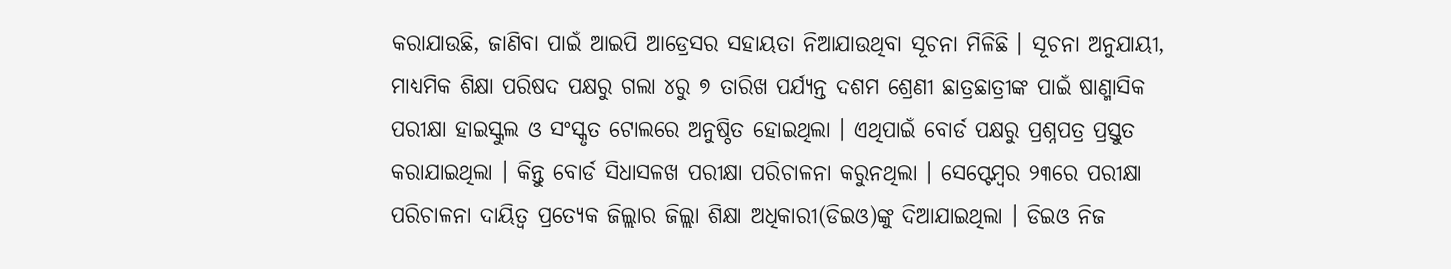କରାଯାଉଛି, ଜାଣିବା ପାଇଁ ଆଇପି ଆଡ୍ରେସର ସହାୟତା ନିଆଯାଉଥିବା ସୂଚନା ମିଳିଛି । ସୂଚନା ଅନୁଯାୟୀ, ମାଧ୍ୟମିକ ଶିକ୍ଷା ପରିଷଦ ପକ୍ଷରୁ ଗଲା ୪ରୁ ୭ ତାରିଖ ପର୍ଯ୍ୟନ୍ତ ଦଶମ ଶ୍ରେଣୀ ଛାତ୍ରଛାତ୍ରୀଙ୍କ ପାଇଁ ଷାଣ୍ମାସିକ ପରୀକ୍ଷା ହାଇସ୍କୁଲ ଓ ସଂସ୍କୃତ ଟୋଲରେ ଅନୁଷ୍ଠିତ ହୋଇଥିଲା । ଏଥିପାଇଁ ବୋର୍ଡ ପକ୍ଷରୁ ପ୍ରଶ୍ନପତ୍ର ପ୍ରସ୍ତୁତ କରାଯାଇଥିଲା । କିନ୍ତୁ ବୋର୍ଡ ସିଧାସଳଖ ପରୀକ୍ଷା ପରିଚାଳନା କରୁନଥିଲା । ସେପ୍ଟେମ୍ବର ୨୩ରେ ପରୀକ୍ଷା ପରିଚାଳନା ଦାୟିତ୍ୱ ପ୍ରତ୍ୟେକ ଜିଲ୍ଲାର ଜିଲ୍ଲା ଶିକ୍ଷା ଅଧିକାରୀ(ଡିଇଓ)ଙ୍କୁ ଦିଆଯାଇଥିଲା । ଡିଇଓ ନିଜ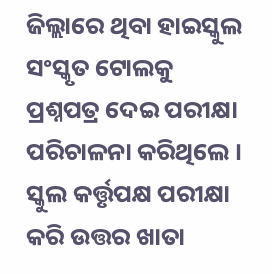ଜିଲ୍ଲାରେ ଥିବା ହାଇସ୍କୁଲ ସଂସ୍କୃତ ଟୋଲକୁ ପ୍ରଶ୍ନପତ୍ର ଦେଇ ପରୀକ୍ଷା ପରିଚାଳନା କରିଥିଲେ । ସ୍କୁଲ କର୍ତ୍ତୃପକ୍ଷ ପରୀକ୍ଷା କରି ଉତ୍ତର ଖାତା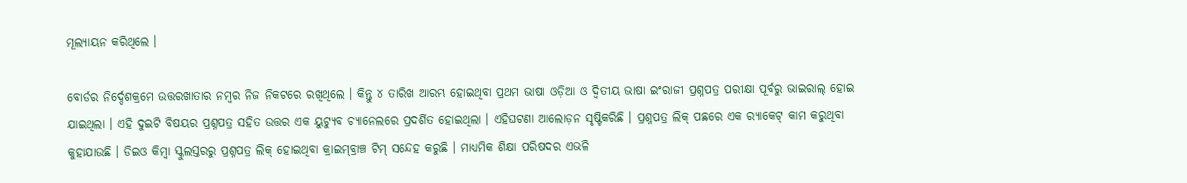ମୂଲ୍ୟାୟନ କରିଥିଲେ ।

ବୋର୍ଡର ନିର୍ଦ୍ଦେଶକ୍ରମେ ଉତ୍ତରଖାତାର ନମ୍ବର ନିଜ ନିକଟରେ ରଖିଥିଲେ । କିନ୍ତୁ ୪ ତାରିଖ ଆରମ୍ଭ ହୋଇଥିବା ପ୍ରଥମ ଭାଷା ଓଡ଼ିଆ ଓ ଦ୍ୱିତୀୟ ଭାଷା ଇଂରାଜୀ ପ୍ରଶ୍ନପତ୍ର ପରୀକ୍ଷା ପୂର୍ବରୁ ଭାଇରାଲ୍ ହୋଇ ଯାଇଥିଲା । ଏହି ଦୁଇଟି ବିଷୟର ପ୍ରଶ୍ନପତ୍ର ସହିତ ଉତ୍ତର ଏକ ୟୁଟ୍ୟୁବ ଚ୍ୟାନେଲରେ ପ୍ରଦର୍ଶିତ ହୋଇଥିଲା । ଏହିଘଟଣା ଆଲୋଡ଼ନ ସୃଷ୍ଟିକରିଛି । ପ୍ରଶ୍ନପତ୍ର ଲିକ୍ ପଛରେ ଏକ ର‌୍ୟାକେଟ୍ କାମ କରୁଥିବା କୁହାଯାଉଛି । ଡିଇଓ କିମ୍ବା ସ୍କୁଲସ୍ତରରୁ ପ୍ରଶ୍ନପତ୍ର ଲିକ୍ ହୋଇଥିବା କ୍ରାଇମ୍‌ବ୍ରାଞ୍ଚ ଟିମ୍ ସନ୍ଦେହ କରୁଛି । ମାଧ୍ୟମିକ ଶିକ୍ଷା ପରିଷଦର ଏଭଳି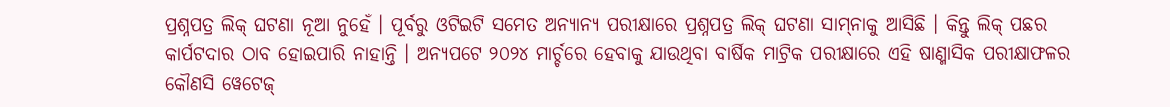ପ୍ରଶ୍ନପତ୍ର ଲିକ୍ ଘଟଣା ନୂଆ ନୁହେଁ । ପୂର୍ବରୁ ଓଟିଇଟି ସମେତ ଅନ୍ୟାନ୍ୟ ପରୀକ୍ଷାରେ ପ୍ରଶ୍ନପତ୍ର ଲିକ୍ ଘଟଣା ସାମ୍‌ନାକୁ ଆସିଛି । କିନ୍ତୁ ଲିକ୍ ପଛର କାର୍ପଟଦାର ଠାବ ହୋଇପାରି ନାହାନ୍ତି । ଅନ୍ୟପଟେ ୨୦୨୪ ମାର୍ଚ୍ଚରେ ହେବାକୁ ଯାଉଥିବା ବାର୍ଷିକ ମାଟ୍ରିକ ପରୀକ୍ଷାରେ ଏହି ଷାଣ୍ମାସିକ ପରୀକ୍ଷାଫଳର କୌଣସି ୱେଟେଜ୍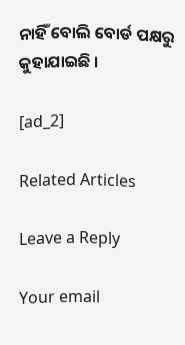ନାହିଁ ବୋଲି ବୋର୍ଡ ପକ୍ଷରୁ କୁହାଯାଇଛି ।

[ad_2]

Related Articles

Leave a Reply

Your email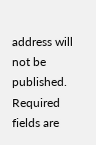address will not be published. Required fields are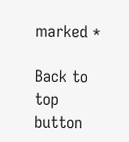marked *

Back to top button